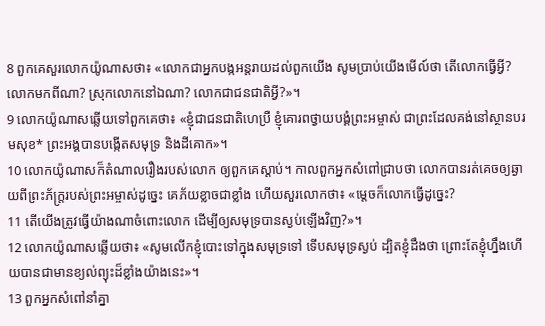8 ពួកគេសួរលោកយ៉ូណាសថា៖ «លោកជាអ្នកបង្កអន្តរាយដល់ពួកយើង សូមប្រាប់យើងមើល៍ថា តើលោកធ្វើអ្វី? លោកមកពីណា? ស្រុកលោកនៅឯណា? លោកជាជនជាតិអ្វី?»។
9 លោកយ៉ូណាសឆ្លើយទៅពួកគេថា៖ «ខ្ញុំជាជនជាតិហេប្រឺ ខ្ញុំគោរពថ្វាយបង្គំព្រះអម្ចាស់ ជាព្រះដែលគង់នៅស្ថានបរមសុខ* ព្រះអង្គបានបង្កើតសមុទ្រ និងដីគោក»។
10 លោកយ៉ូណាសក៏តំណាលរឿងរបស់លោក ឲ្យពួកគេស្ដាប់។ កាលពួកអ្នកសំពៅជ្រាបថា លោកបានរត់គេចឲ្យឆ្ងាយពីព្រះភ័ក្ត្ររបស់ព្រះអម្ចាស់ដូច្នេះ គេភ័យខ្លាចជាខ្លាំង ហើយសួរលោកថា៖ «ម្ដេចក៏លោកធ្វើដូច្នេះ?
11 តើយើងត្រូវធ្វើយ៉ាងណាចំពោះលោក ដើម្បីឲ្យសមុទ្របានស្ងប់ឡើងវិញ?»។
12 លោកយ៉ូណាសឆ្លើយថា៖ «សូមលើកខ្ញុំបោះទៅក្នុងសមុទ្រទៅ ទើបសមុទ្រស្ងប់ ដ្បិតខ្ញុំដឹងថា ព្រោះតែខ្ញុំហ្នឹងហើយបានជាមានខ្យល់ព្យុះដ៏ខ្លាំងយ៉ាងនេះ»។
13 ពួកអ្នកសំពៅនាំគ្នា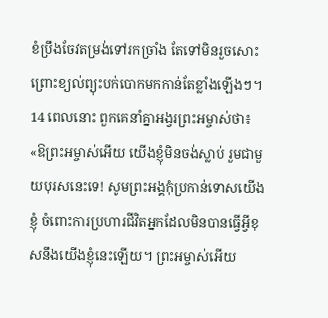ខំប្រឹងចែវតម្រង់ទៅរកច្រាំង តែទៅមិនរួចសោះ ព្រោះខ្យល់ព្យុះបក់បោកមកកាន់តែខ្លាំងឡើងៗ។
14 ពេលនោះ ពួកគេនាំគ្នាអង្វរព្រះអម្ចាស់ថា៖ «ឱព្រះអម្ចាស់អើយ យើងខ្ញុំមិនចង់ស្លាប់ រួមជាមួយបុរសនេះទេ! សូមព្រះអង្គកុំប្រកាន់ទោសយើងខ្ញុំ ចំពោះការប្រហារជីវិតអ្នកដែលមិនបានធ្វើអ្វីខុសនឹងយើងខ្ញុំនេះឡើយ។ ព្រះអម្ចាស់អើយ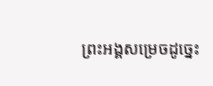ព្រះអង្គសម្រេចដូច្នេះ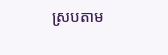ស្របតាម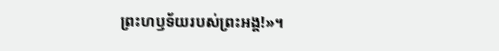ព្រះហឫទ័យរបស់ព្រះអង្គ!»។